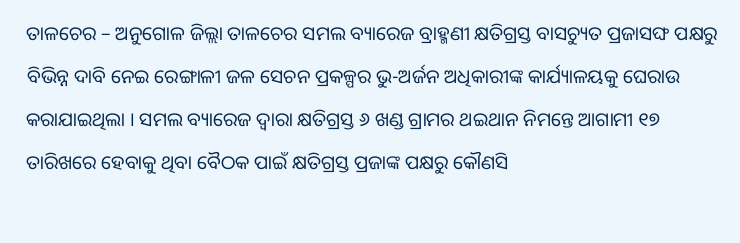ତାଳଚେର – ଅନୁଗୋଳ ଜିଲ୍ଲା ତାଳଚେର ସମଲ ବ୍ୟାରେଜ ବ୍ରାହ୍ମଣୀ କ୍ଷତିଗ୍ରସ୍ତ ବାସଚ୍ୟୁତ ପ୍ରଜାସଙ୍ଘ ପକ୍ଷରୁ ବିଭିନ୍ନ ଦାବି ନେଇ ରେଙ୍ଗାଳୀ ଜଳ ସେଚନ ପ୍ରକଳ୍ପର ଭୁ-ଅର୍ଜନ ଅଧିକାରୀଙ୍କ କାର୍ଯ୍ୟାଳୟକୁ ଘେରାଉ କରାଯାଇଥିଲା । ସମଲ ବ୍ୟାରେଜ ଦ୍ୱାରା କ୍ଷତିଗ୍ରସ୍ତ ୬ ଖଣ୍ଡ ଗ୍ରାମର ଥଇଥାନ ନିମନ୍ତେ ଆଗାମୀ ୧୭ ତାରିଖରେ ହେବାକୁ ଥିବା ବୈଠକ ପାଇଁ କ୍ଷତିଗ୍ରସ୍ତ ପ୍ରଜାଙ୍କ ପକ୍ଷରୁ କୌଣସି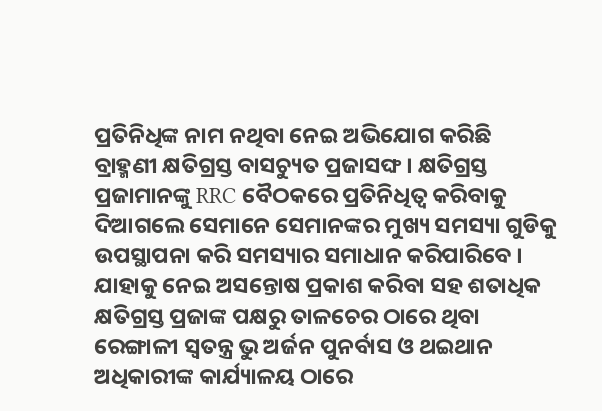ପ୍ରତିନିଧିଙ୍କ ନାମ ନଥିବା ନେଇ ଅଭିଯୋଗ କରିଛି ବ୍ରାହ୍ମଣୀ କ୍ଷତିଗ୍ରସ୍ତ ବାସଚ୍ୟୁତ ପ୍ରଜାସଙ୍ଘ । କ୍ଷତିଗ୍ରସ୍ତ ପ୍ରଜାମାନଙ୍କୁ RRC ବୈଠକରେ ପ୍ରତିନିଧିତ୍ୱ କରିବାକୁ ଦିଆଗଲେ ସେମାନେ ସେମାନଙ୍କର ମୁଖ୍ୟ ସମସ୍ୟା ଗୁଡିକୁ ଉପସ୍ଥାପନା କରି ସମସ୍ୟାର ସମାଧାନ କରିପାରିବେ । ଯାହାକୁ ନେଇ ଅସନ୍ତୋଷ ପ୍ରକାଶ କରିବା ସହ ଶତାଧିକ କ୍ଷତିଗ୍ରସ୍ତ ପ୍ରଜାଙ୍କ ପକ୍ଷରୁ ତାଳଚେର ଠାରେ ଥିବା ରେଙ୍ଗାଳୀ ସ୍ଵତନ୍ତ୍ର ଭୁ ଅର୍ଜନ ପୁନର୍ବାସ ଓ ଥଇଥାନ ଅଧିକାରୀଙ୍କ କାର୍ଯ୍ୟାଳୟ ଠାରେ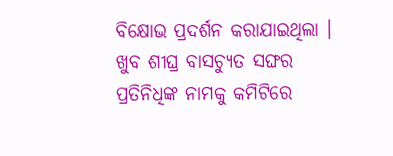ବିକ୍ଷୋଭ ପ୍ରଦର୍ଶନ କରାଯାଇଥିଲା । ଖୁବ ଶୀଘ୍ର ବାସଚ୍ୟୁତ ସଙ୍ଘର ପ୍ରତିନିଧିଙ୍କ ନାମକୁ କମିଟିରେ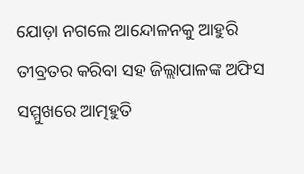ଯୋଡ଼ା ନଗଲେ ଆନ୍ଦୋଳନକୁ ଆହୁରି ତୀବ୍ରତର କରିବା ସହ ଜିଲ୍ଲାପାଳଙ୍କ ଅଫିସ ସମ୍ମୁଖରେ ଆତ୍ମହୁତି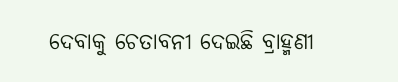ଦେବାକୁ ଚେତାବନୀ ଦେଇଛି ବ୍ରାହ୍ମଣୀ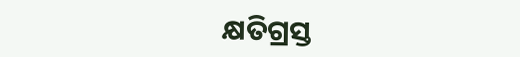କ୍ଷତିଗ୍ରସ୍ତ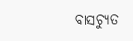ବାସଚ୍ୟୁତ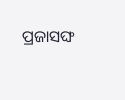ପ୍ରଜାସଙ୍ଘ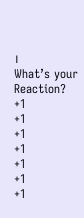।
What’s your Reaction?
+1
+1
+1
+1
+1
+1
+1